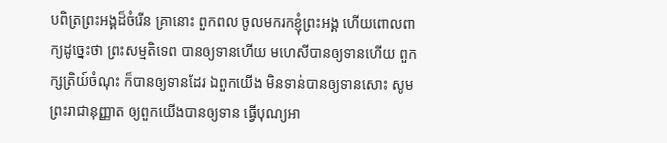បពិត្រព្រះអង្គដ៏ចំរើន គ្រានោះ ពួកពល ចូលមករកខ្ញុំព្រះអង្គ ហើយពោលពាក្យដូច្នេះថា ព្រះសម្មតិទេព បានឲ្យទានហើយ មហេសីបានឲ្យទានហើយ ពួកក្សត្រិយ៍ចំណុះ ក៏បានឲ្យទានដែរ ឯពួកយើង មិនទាន់បានឲ្យទានសោះ សូមព្រះរាជានុញ្ញាត ឲ្យពួកយើងបានឲ្យទាន ធ្វើបុណ្យអា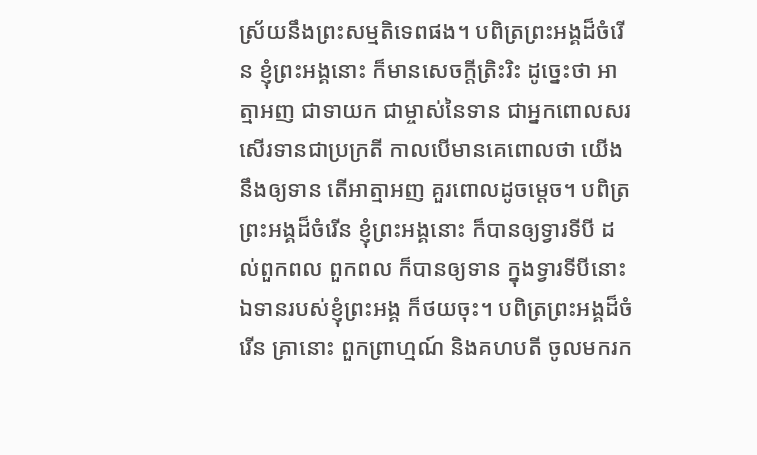ស្រ័យនឹងព្រះសម្មតិទេពផង។ បពិត្រព្រះអង្គដ៏ចំរើន ខ្ញុំព្រះអង្គនោះ ក៏មានសេចក្តីត្រិះរិះ ដូច្នេះថា អាត្មាអញ ជាទាយក ជាម្ចាស់នៃទាន ជាអ្នកពោលសរសើរទានជាប្រក្រតី កាលបើមានគេពោលថា យើងនឹងឲ្យទាន តើអាត្មាអញ គួរពោលដូចម្តេច។ បពិត្រព្រះអង្គដ៏ចំរើន ខ្ញុំព្រះអង្គនោះ ក៏បានឲ្យទ្វារទីបី ដល់ពួកពល ពួកពល ក៏បានឲ្យទាន ក្នុងទ្វារទីបីនោះ ឯទានរបស់ខ្ញុំព្រះអង្គ ក៏ថយចុះ។ បពិត្រព្រះអង្គដ៏ចំរើន គ្រានោះ ពួកព្រាហ្មណ៍ និងគហបតី ចូលមករក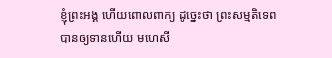ខ្ញុំព្រះអង្គ ហើយពោលពាក្យ ដូច្នេះថា ព្រះសម្មតិទេព បានឲ្យទានហើយ មហេសី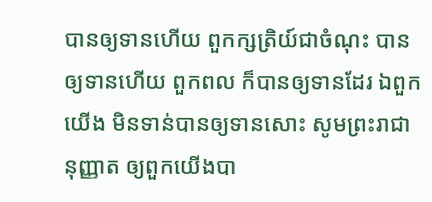បានឲ្យទានហើយ ពួកក្សត្រិយ៍ជាចំណុះ បានឲ្យទានហើយ ពួកពល ក៏បានឲ្យទានដែរ ឯពួកយើង មិនទាន់បានឲ្យទានសោះ សូមព្រះរាជានុញ្ញាត ឲ្យពួកយើងបា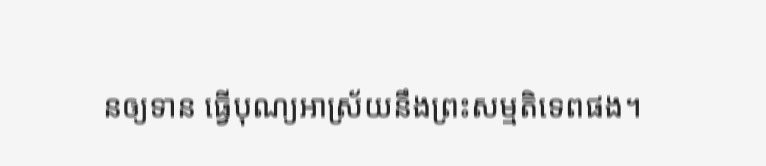នឲ្យទាន ធ្វើបុណ្យអាស្រ័យនឹងព្រះសម្មតិទេពផង។